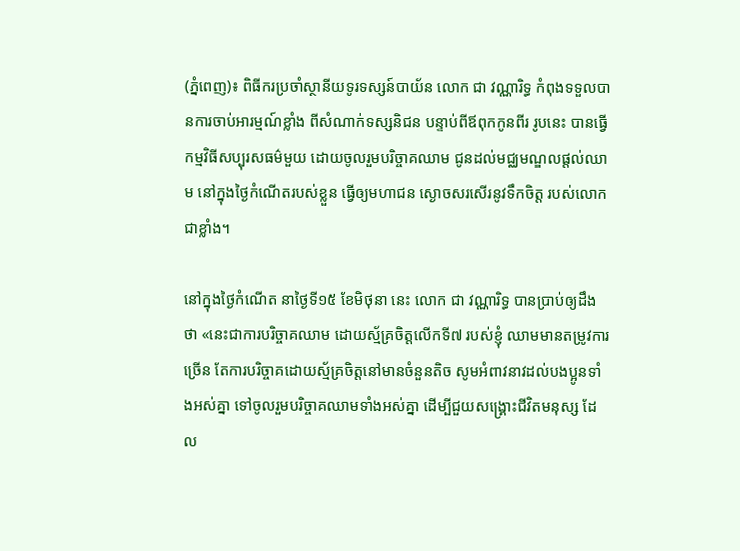(ភ្នំពេញ)៖ ពិធីករប្រចាំស្ថានីយទូរទស្សន៍បាយ័ន លោក ជា វណ្ណារិទ្ធ កំពុងទទួលបានការចាប់អារម្មណ៍ខ្លាំង ពីសំណាក់ទស្សនិជន បន្ទាប់ពីឪពុកកូនពីរ រូបនេះ បានធ្វើកម្មវិធីសប្បុរសធម៌មួយ ដោយចូលរួមបរិច្ចាគឈាម ជូនដល់មជ្ឈមណ្ឌលផ្ដល់ឈាម នៅក្នុងថ្ងៃកំណើតរបស់ខ្លួន ធ្វើឲ្យមហាជន ស្ងោចសរសើរនូវទឹកចិត្ត របស់លោកជាខ្លាំង។

នៅក្នុងថ្ងៃកំណើត នាថ្ងៃទី១៥ ខែមិថុនា នេះ លោក ជា វណ្ណារិទ្ធ បានប្រាប់ឲ្យដឹងថា «នេះជាការបរិច្ចាគឈាម ដោយស្ម័គ្រចិត្តលើកទី៧ របស់ខ្ញុំ ឈាមមានតម្រូវការច្រើន តែការបរិច្ចាគដោយស្ម័គ្រចិត្តនៅមានចំនួនតិច សូមអំពាវនាវដល់បងប្អូនទាំងអស់គ្នា ទៅចូលរួមបរិច្ចាគឈាមទាំងអស់គ្នា ដើម្បីជួយសង្គ្រោះជីវិតមនុស្ស ដែល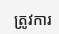ត្រូវការ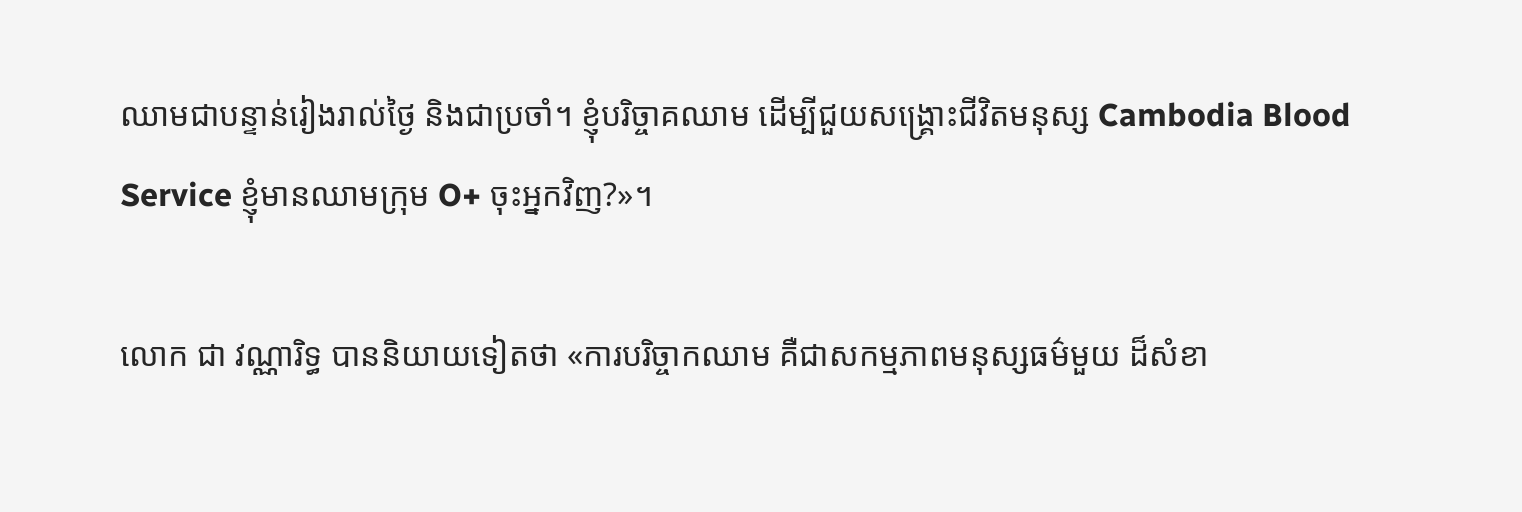ឈាមជាបន្ទាន់រៀងរាល់ថ្ងៃ និងជាប្រចាំ។ ខ្ញុំបរិច្ចាគឈាម ដើម្បីជួយសង្គ្រោះជីវិតមនុស្ស Cambodia Blood Service ខ្ញុំមានឈាមក្រុម O+ ចុះអ្នកវិញ?»។

លោក ជា វណ្ណារិទ្ធ បាននិយាយទៀតថា «ការបរិច្ចាកឈាម គឺជាសកម្មភាពមនុស្សធម៌មួយ ដ៏សំខា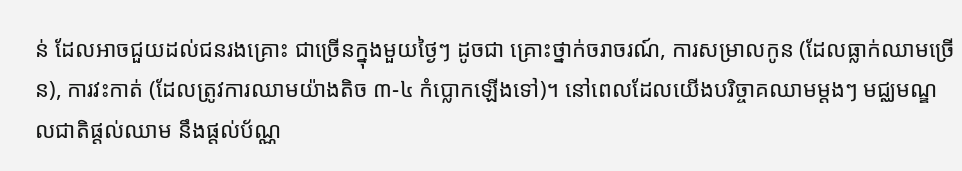ន់ ដែលអាចជួយដល់ជនរងគ្រោះ ជាច្រើនក្នុងមួយថ្ងៃៗ ដូចជា គ្រោះថ្នាក់ចរាចរណ៍, ការសម្រាលកូន (ដែលធ្លាក់ឈាមច្រើន), ការវះកាត់ (ដែលត្រូវការឈាមយ៉ាងតិច ៣-៤ កំប្លោកឡើងទៅ)។ នៅពេលដែលយើងបរិច្ចាគឈាមម្តងៗ មជ្ឈមណ្ឌលជាតិផ្តល់ឈាម នឹងផ្តល់ប័ណ្ណ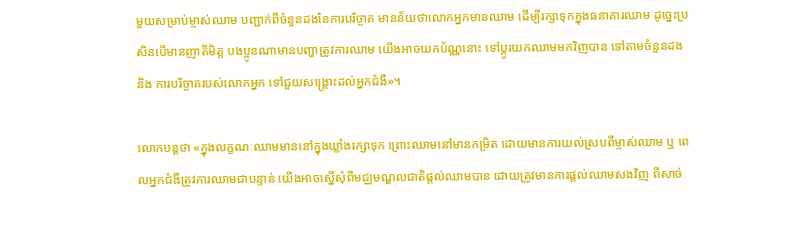មួយសម្រាប់ម្ចាស់ឈាម បញ្ជាក់ពីចំនួនដងនៃការបរិច្ចាគ មានន័យថាលោកអ្នកមានឈាម ដើម្បីរក្សាទុកក្នុងធនាគារឈាម ដូច្នេះប្រសិនបើមានញាតិមិត្ត បងប្អូនណាមានបញ្ហាត្រូវការឈាម យើងអាចយកប័ណ្ណនោះ ទៅប្តូរយកឈាមមកវិញបាន ទៅតាមចំនួនដង និង ការបរិច្ចាគរបស់លោកអ្នក ទៅជួយសង្គ្រោះដល់អ្នកជំងឺ»។

លោកបន្តថា «ក្នុងលក្ខណៈឈាមមាននៅក្នុងឃ្លាំងរក្សាទុក ព្រោះឈាមនៅមានកម្រិត ដោយមានការយល់ស្របពីម្ចាស់ឈាម ឬ ពេលអ្នកជំងឺត្រូវការឈាមជាបន្ទាន់ យើងអាចស្នើសុំពីមជ្ឈមណ្ឌលជាតិផ្តល់ឈាមបាន ដោយត្រូវមានការផ្តល់ឈាមសងវិញ ពីសាច់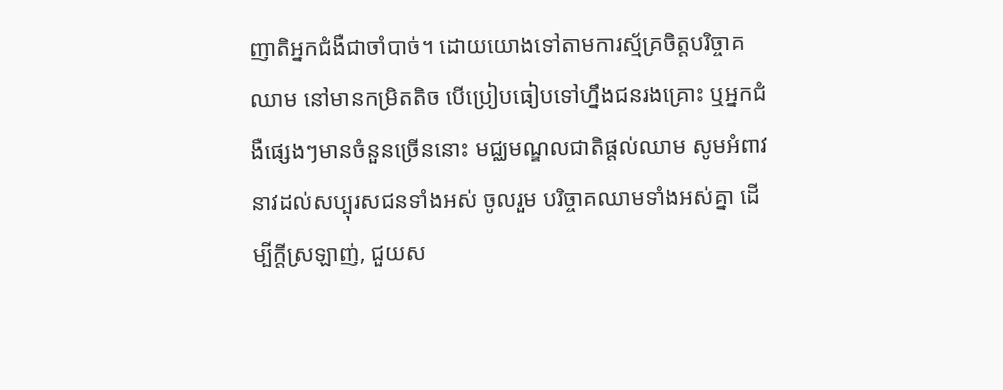ញាតិអ្នកជំងឺជាចាំបាច់។ ដោយយោងទៅតាមការស្ម័គ្រចិត្តបរិច្ចាគឈាម នៅមានកម្រិតតិច បើប្រៀបធៀបទៅហ្នឹងជនរងគ្រោះ ឬអ្នកជំងឺផ្សេងៗមានចំនួនច្រើននោះ មជ្ឈមណ្ឌលជាតិផ្តល់ឈាម សូមអំពាវនាវដល់សប្បុរសជនទាំងអស់ ចូលរួម បរិច្ចាគឈាមទាំងអស់គ្នា ដើម្បីក្តីស្រឡាញ់, ជួយស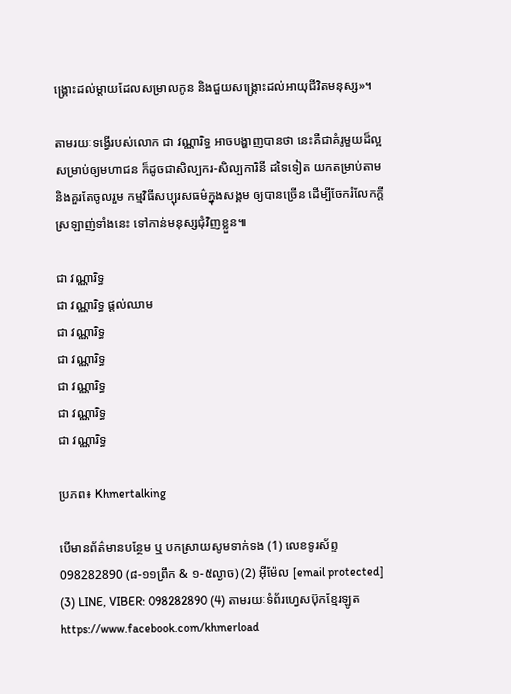ង្រ្គោះដល់ម្តាយដែលសម្រាលកូន និងជួយសង្រ្គោះដល់អាយុជីវិតមនុស្ស»។

តាមរយៈទង្វើរបស់លោក ជា វណ្ណារិទ្ធ អាចបង្ហាញបានថា នេះគឺជាគំរូមួយដ៏ល្អ សម្រាប់ឲ្យមហាជន ក៏ដូចជាសិល្បករ-សិល្បការិនី ដទៃទៀត យកតម្រាប់តាម និងគួរតែចូលរួម កម្មវិធីសប្បុរសធម៌ក្នុងសង្គម ឲ្យបានច្រើន ដើម្បីចែករំលែកក្ដីស្រឡាញ់ទាំងនេះ ទៅកាន់មនុស្សជុំវិញខ្លួន៕

ជា វណ្ណារិទ្ធ
ជា វណ្ណារិទ្ធ ផ្តល់ឈាម
ជា វណ្ណារិទ្ធ
ជា វណ្ណារិទ្ធ
ជា វណ្ណារិទ្ធ
ជា វណ្ណារិទ្ធ
ជា វណ្ណារិទ្ធ

ប្រភព៖ Khmertalking

បើមានព័ត៌មានបន្ថែម ឬ បកស្រាយសូមទាក់ទង (1) លេខទូរស័ព្ទ 098282890 (៨-១១ព្រឹក & ១-៥ល្ងាច) (2) អ៊ីម៉ែល [email protected] (3) LINE, VIBER: 098282890 (4) តាមរយៈទំព័រហ្វេសប៊ុកខ្មែរឡូត https://www.facebook.com/khmerload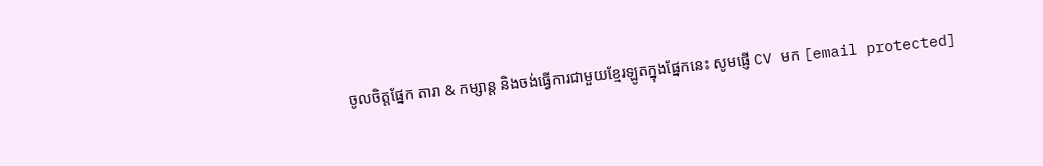ចូលចិត្តផ្នែក តារា & កម្សាន្ដ និងចង់ធ្វើការជាមួយខ្មែរឡូតក្នុងផ្នែកនេះ សូមផ្ញើ CV មក [email protected]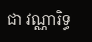ជា វណ្ណារិទ្ធ